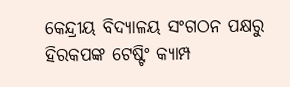କେନ୍ଦ୍ରୀୟ ବିଦ୍ୟାଳୟ ସଂଗଠନ ପକ୍ଷରୁ ହିରକପଙ୍କ ଟେଷ୍ଟିଂ କ୍ୟାମ୍ପ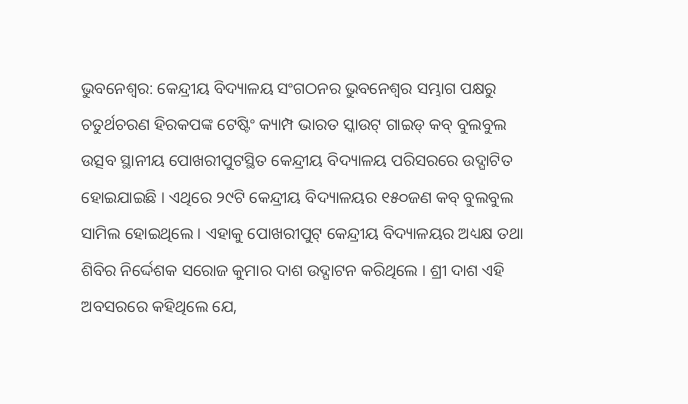ଭୁବନେଶ୍ୱର: କେନ୍ଦ୍ରୀୟ ବିଦ୍ୟାଳୟ ସଂଗଠନର ଭୁବନେଶ୍ୱର ସମ୍ଭାଗ ପକ୍ଷରୁ ଚତୁର୍ଥଚରଣ ହିରକପଙ୍କ ଟେଷ୍ଟିଂ କ୍ୟାମ୍ପ ଭାରତ ସ୍କାଉଟ୍ ଗାଇଡ୍ କବ୍ ବୁଲବୁଲ ଉତ୍ସବ ସ୍ଥାନୀୟ ପୋଖରୀପୁଟସ୍ଥିତ କେନ୍ଦ୍ରୀୟ ବିଦ୍ୟାଳୟ ପରିସରରେ ଉଦ୍ଘାଟିତ ହୋଇଯାଇଛି । ଏଥିରେ ୨୯ଟି କେନ୍ଦ୍ରୀୟ ବିଦ୍ୟାଳୟର ୧୫୦ଜଣ କବ୍ ବୁଲବୁଲ ସାମିଲ ହୋଇଥିଲେ । ଏହାକୁ ପୋଖରୀପୁଟ୍ କେନ୍ଦ୍ରୀୟ ବିଦ୍ୟାଳୟର ଅଧ୍ୟକ୍ଷ ତଥା ଶିବିର ନିର୍ଦ୍ଦେଶକ ସରୋଜ କୁମାର ଦାଶ ଉଦ୍ଘାଟନ କରିଥିଲେ । ଶ୍ରୀ ଦାଶ ଏହି ଅବସରରେ କହିଥିଲେ ଯେ,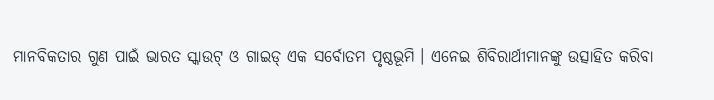ମାନବିକତାର ଗୁଣ ପାଇଁ ଭାରତ ସ୍କାଉଟ୍ ଓ ଗାଇଡ୍ ଏକ ସର୍ବୋତମ ପୃଷ୍ଠଭୂମି । ଏନେଇ ଶିବିରାର୍ଥୀମାନଙ୍କୁ ଉତ୍ସାହିତ କରିବା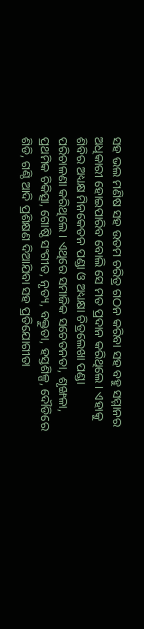ସହ ଭଲ ମଣିଷ ସହ ଉତମ ଚରିତ୍ର ଗଠନ କରିବା ସହ ବହୁ ସମ୍ମାନର ଅଧିକାରୀ ହୋଇପାରିବ ବୋଲି ସେ ମତ ପ୍ରଦାନ କରିଥିଲେ । ଏହାକୁ ଶିବିର ଅଧ୍ୟକ୍ଷ ମିନକେତନ ପଣ୍ଡା ଓ ଅଧ୍ୟକ୍ଷା ଚିତ୍ରଲେଖା ପଣ୍ଡା ପରିଚାଳଣା କରିଥିଲେ । ଏଥିରେ ସମାଜିକ ସଚେତନତା, ଶୃଙ୍ଖଳା, ପ୍ରଥମିକ ଚିକିତ୍ସା, ଗୋଷ୍ଠି ସଂଗୀତ, ନୃତ୍ୟ, ବକ୍ତୁତା, ହସ୍ତଶିଳ୍ପ, ଦୌଡିରେ ଶିଡି, ଗଣ୍ଠି ଆଦି ପ୍ରଶିକ୍ଷଣ ଦିଆଯିବା ସହ ପ୍ରତିଯୋଗୀତା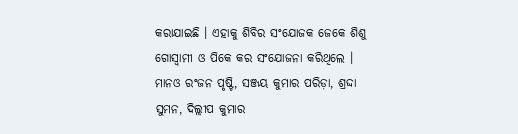କରାଯାଇଛି । ଏହାକୁ ଶିବିର ସଂଯୋଜକ ଜେକେ ଶିଶୁ ଗୋସ୍ୱାମୀ ଓ ପିକେ କର ସଂଯୋଜନା କରିଥିଲେ । ମାନଓ ରଂଜନ ପୃଷ୍ଟି, ସଞ୍ଜୟ କୁମାର ପରିଡ଼ା, ଶ୍ରଦ୍ଦା ସୁମନ, ଦିଲ୍ଲୀପ କୁମାର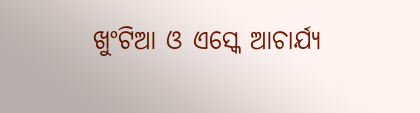ଖୁଂଟିଆ ଓ ଏସ୍କେ ଆଚାର୍ଯ୍ୟ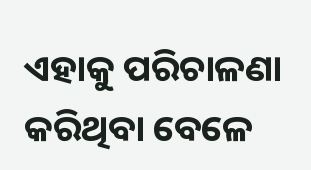ଏହାକୁ ପରିଚାଳଣା କରିଥିବା ବେଳେ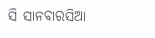ସି ସାନବାରସିଆ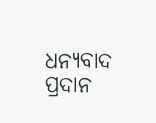ଧନ୍ୟବାଦ ପ୍ରଦାନ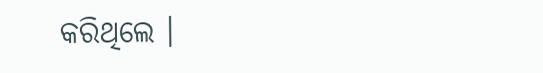କରିଥିଲେ ।